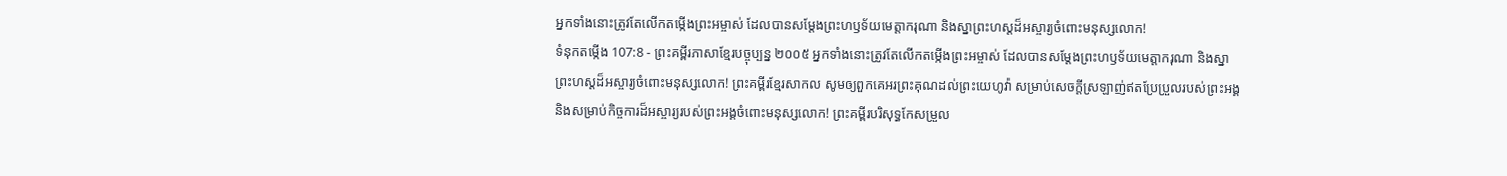អ្នកទាំងនោះត្រូវតែលើកតម្កើងព្រះអម្ចាស់ ដែលបានសម្តែងព្រះហឫទ័យមេត្តាករុណា និងស្នាព្រះហស្ដដ៏អស្ចារ្យចំពោះមនុស្សលោក!
ទំនុកតម្កើង 107:8 - ព្រះគម្ពីរភាសាខ្មែរបច្ចុប្បន្ន ២០០៥ អ្នកទាំងនោះត្រូវតែលើកតម្កើងព្រះអម្ចាស់ ដែលបានសម្តែងព្រះហឫទ័យមេត្តាករុណា និងស្នាព្រះហស្ដដ៏អស្ចារ្យចំពោះមនុស្សលោក! ព្រះគម្ពីរខ្មែរសាកល សូមឲ្យពួកគេអរព្រះគុណដល់ព្រះយេហូវ៉ា សម្រាប់សេចក្ដីស្រឡាញ់ឥតប្រែប្រួលរបស់ព្រះអង្គ និងសម្រាប់កិច្ចការដ៏អស្ចារ្យរបស់ព្រះអង្គចំពោះមនុស្សលោក! ព្រះគម្ពីរបរិសុទ្ធកែសម្រួល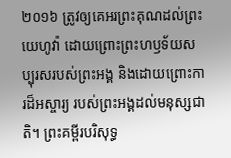២០១៦ ត្រូវឲ្យគេអរព្រះគុណដល់ព្រះយេហូវ៉ា ដោយព្រោះព្រះហឫទ័យសប្បុរសរបស់ព្រះអង្គ និងដោយព្រោះការដ៏អស្ចារ្យ របស់ព្រះអង្គដល់មនុស្សជាតិ។ ព្រះគម្ពីរបរិសុទ្ធ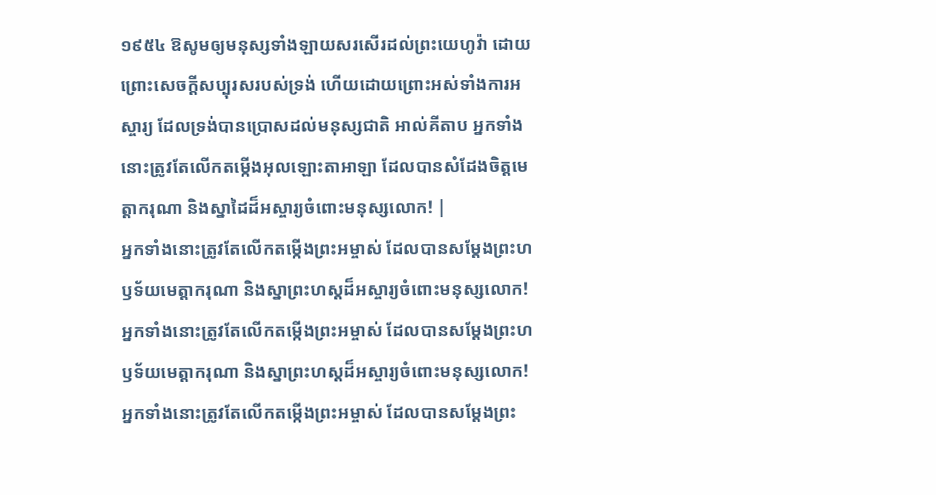១៩៥៤ ឱសូមឲ្យមនុស្សទាំងឡាយសរសើរដល់ព្រះយេហូវ៉ា ដោយព្រោះសេចក្ដីសប្បុរសរបស់ទ្រង់ ហើយដោយព្រោះអស់ទាំងការអស្ចារ្យ ដែលទ្រង់បានប្រោសដល់មនុស្សជាតិ អាល់គីតាប អ្នកទាំងនោះត្រូវតែលើកតម្កើងអុលឡោះតាអាឡា ដែលបានសំដែងចិត្តមេត្តាករុណា និងស្នាដៃដ៏អស្ចារ្យចំពោះមនុស្សលោក! |
អ្នកទាំងនោះត្រូវតែលើកតម្កើងព្រះអម្ចាស់ ដែលបានសម្តែងព្រះហឫទ័យមេត្តាករុណា និងស្នាព្រះហស្ដដ៏អស្ចារ្យចំពោះមនុស្សលោក!
អ្នកទាំងនោះត្រូវតែលើកតម្កើងព្រះអម្ចាស់ ដែលបានសម្តែងព្រះហឫទ័យមេត្តាករុណា និងស្នាព្រះហស្ដដ៏អស្ចារ្យចំពោះមនុស្សលោក!
អ្នកទាំងនោះត្រូវតែលើកតម្កើងព្រះអម្ចាស់ ដែលបានសម្តែងព្រះ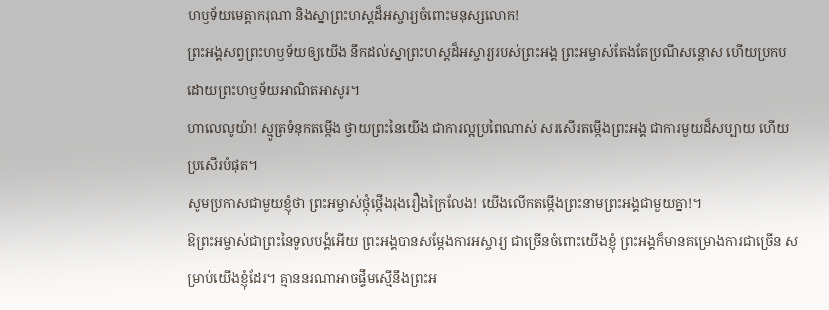ហឫទ័យមេត្តាករុណា និងស្នាព្រះហស្ដដ៏អស្ចារ្យចំពោះមនុស្សលោក!
ព្រះអង្គសព្វព្រះហឫទ័យឲ្យយើង នឹកដល់ស្នាព្រះហស្ដដ៏អស្ចារ្យរបស់ព្រះអង្គ ព្រះអម្ចាស់តែងតែប្រណីសន្ដោស ហើយប្រកបដោយព្រះហឫទ័យអាណិតអាសូរ។
ហាលេលូយ៉ា! ស្មូត្រទំនុកតម្កើង ថ្វាយព្រះនៃយើង ជាការល្អប្រពៃណាស់ សរសើរតម្កើងព្រះអង្គ ជាការមួយដ៏សប្បាយ ហើយប្រសើរបំផុត។
សូមប្រកាសជាមួយខ្ញុំថា ព្រះអម្ចាស់ថ្កុំថ្កើងរុងរឿងក្រៃលែង! យើងលើកតម្កើងព្រះនាមព្រះអង្គជាមួយគ្នា!។
ឱព្រះអម្ចាស់ជាព្រះនៃទូលបង្គំអើយ ព្រះអង្គបានសម្តែងការអស្ចារ្យ ជាច្រើនចំពោះយើងខ្ញុំ ព្រះអង្គក៏មានគម្រោងការជាច្រើន សម្រាប់យើងខ្ញុំដែរ។ គ្មាននរណាអាចផ្ទឹមស្មើនឹងព្រះអ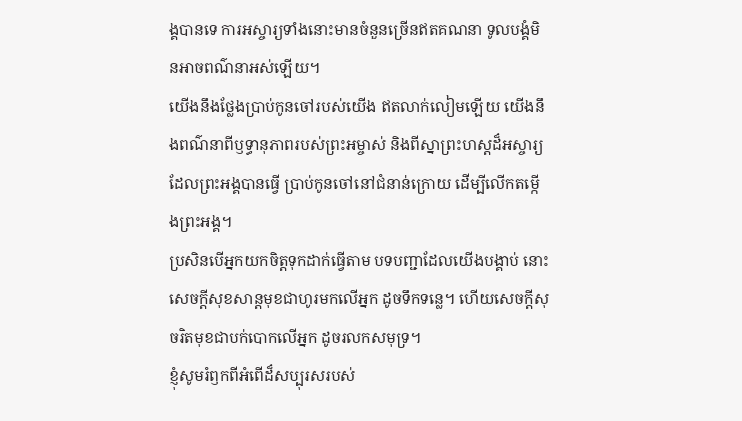ង្គបានទេ ការអស្ចារ្យទាំងនោះមានចំនួនច្រើនឥតគណនា ទូលបង្គំមិនអាចពណ៌នាអស់ឡើយ។
យើងនឹងថ្លែងប្រាប់កូនចៅរបស់យើង ឥតលាក់លៀមឡើយ យើងនឹងពណ៌នាពីឫទ្ធានុភាពរបស់ព្រះអម្ចាស់ និងពីស្នាព្រះហស្ដដ៏អស្ចារ្យដែលព្រះអង្គបានធ្វើ ប្រាប់កូនចៅនៅជំនាន់ក្រោយ ដើម្បីលើកតម្កើងព្រះអង្គ។
ប្រសិនបើអ្នកយកចិត្តទុកដាក់ធ្វើតាម បទបញ្ជាដែលយើងបង្គាប់ នោះសេចក្ដីសុខសាន្តមុខជាហូរមកលើអ្នក ដូចទឹកទន្លេ។ ហើយសេចក្ដីសុចរិតមុខជាបក់បោកលើអ្នក ដូចរលកសមុទ្រ។
ខ្ញុំសូមរំឭកពីអំពើដ៏សប្បុរសរបស់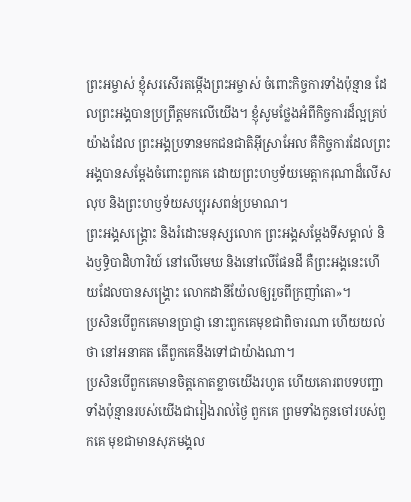ព្រះអម្ចាស់ ខ្ញុំសរសើរតម្កើងព្រះអម្ចាស់ ចំពោះកិច្ចការទាំងប៉ុន្មាន ដែលព្រះអង្គបានប្រព្រឹត្តមកលើយើង។ ខ្ញុំសូមថ្លែងអំពីកិច្ចការដ៏ល្អគ្រប់យ៉ាងដែល ព្រះអង្គប្រទានមកជនជាតិអ៊ីស្រាអែល គឺកិច្ចការដែលព្រះអង្គបានសម្តែងចំពោះពួកគេ ដោយព្រះហឫទ័យមេត្តាករុណាដ៏លើសលុប និងព្រះហឫទ័យសប្បុរសពន់ប្រមាណ។
ព្រះអង្គសង្គ្រោះ និងរំដោះមនុស្សលោក ព្រះអង្គសម្តែងទីសម្គាល់ និងឫទ្ធិបាដិហារិយ៍ នៅលើមេឃ និងនៅលើផែនដី គឺព្រះអង្គនេះហើយដែលបានសង្គ្រោះ លោកដានីយ៉ែលឲ្យរួចពីក្រញាំតោ»។
ប្រសិនបើពួកគេមានប្រាជ្ញា នោះពួកគេមុខជាពិចារណា ហើយយល់ថា នៅអនាគត តើពួកគេនឹងទៅជាយ៉ាងណា។
ប្រសិនបើពួកគេមានចិត្តកោតខ្លាចយើងរហូត ហើយគោរពបទបញ្ជាទាំងប៉ុន្មានរបស់យើងជារៀងរាល់ថ្ងៃ ពួកគេ ព្រមទាំងកូនចៅរបស់ពួកគេ មុខជាមានសុភមង្គល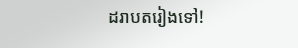ដរាបតរៀងទៅ!